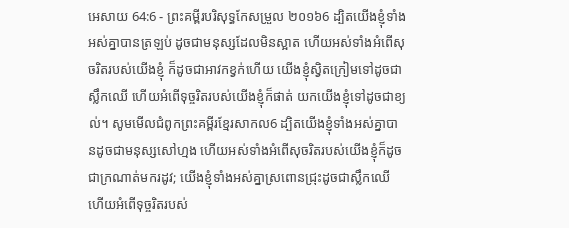អេសាយ 64:6 - ព្រះគម្ពីរបរិសុទ្ធកែសម្រួល ២០១៦6 ដ្បិតយើងខ្ញុំទាំងអស់គ្នាបានត្រឡប់ ដូចជាមនុស្សដែលមិនស្អាត ហើយអស់ទាំងអំពើសុចរិតរបស់យើងខ្ញុំ ក៏ដូចជាអាវកខ្វក់ហើយ យើងខ្ញុំស្វិតក្រៀមទៅដូចជាស្លឹកឈើ ហើយអំពើទុច្ចរិតរបស់យើងខ្ញុំក៏ផាត់ យកយើងខ្ញុំទៅដូចជាខ្យល់។ សូមមើលជំពូកព្រះគម្ពីរខ្មែរសាកល6 ដ្បិតយើងខ្ញុំទាំងអស់គ្នាបានដូចជាមនុស្សសៅហ្មង ហើយអស់ទាំងអំពើសុចរិតរបស់យើងខ្ញុំក៏ដូចជាក្រណាត់មករដូវ; យើងខ្ញុំទាំងអស់គ្នាស្រពោនជ្រុះដូចជាស្លឹកឈើ ហើយអំពើទុច្ចរិតរបស់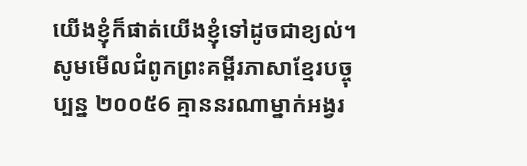យើងខ្ញុំក៏ផាត់យើងខ្ញុំទៅដូចជាខ្យល់។ សូមមើលជំពូកព្រះគម្ពីរភាសាខ្មែរបច្ចុប្បន្ន ២០០៥6 គ្មាននរណាម្នាក់អង្វរ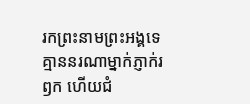រកព្រះនាមព្រះអង្គទេ គ្មាននរណាម្នាក់ភ្ញាក់រឭក ហើយជំ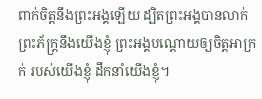ពាក់ចិត្តនឹងព្រះអង្គឡើយ ដ្បិតព្រះអង្គបានលាក់ព្រះភ័ក្ត្រនឹងយើងខ្ញុំ ព្រះអង្គបណ្ដោយឲ្យចិត្តអាក្រក់ របស់យើងខ្ញុំ ដឹកនាំយើងខ្ញុំ។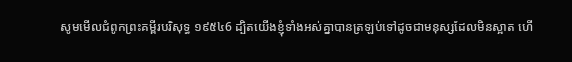សូមមើលជំពូកព្រះគម្ពីរបរិសុទ្ធ ១៩៥៤6 ដ្បិតយើងខ្ញុំទាំងអស់គ្នាបានត្រឡប់ទៅដូចជាមនុស្សដែលមិនស្អាត ហើ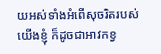យអស់ទាំងអំពើសុចរិតរបស់យើងខ្ញុំ ក៏ដូចជាអាវកខ្វ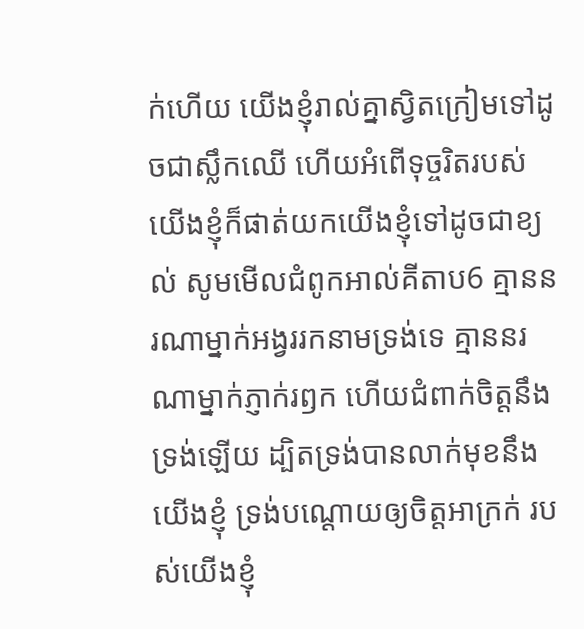ក់ហើយ យើងខ្ញុំរាល់គ្នាស្វិតក្រៀមទៅដូចជាស្លឹកឈើ ហើយអំពើទុច្ចរិតរបស់យើងខ្ញុំក៏ផាត់យកយើងខ្ញុំទៅដូចជាខ្យល់ សូមមើលជំពូកអាល់គីតាប6 គ្មាននរណាម្នាក់អង្វររកនាមទ្រង់ទេ គ្មាននរណាម្នាក់ភ្ញាក់រឭក ហើយជំពាក់ចិត្តនឹងទ្រង់ឡើយ ដ្បិតទ្រង់បានលាក់មុខនឹងយើងខ្ញុំ ទ្រង់បណ្ដោយឲ្យចិត្តអាក្រក់ របស់យើងខ្ញុំ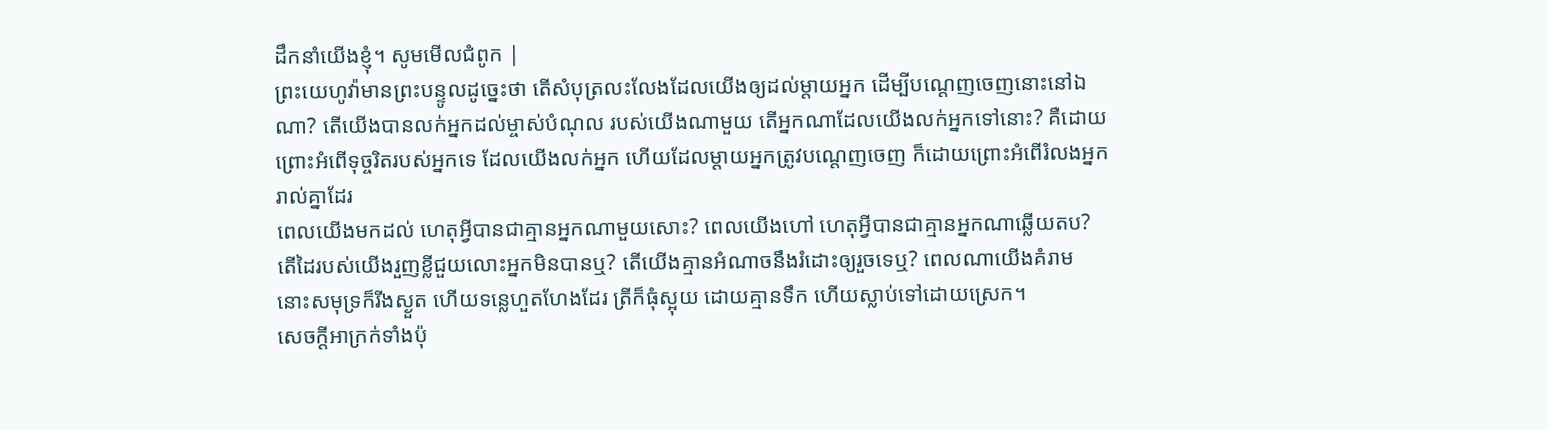ដឹកនាំយើងខ្ញុំ។ សូមមើលជំពូក |
ព្រះយេហូវ៉ាមានព្រះបន្ទូលដូច្នេះថា តើសំបុត្រលះលែងដែលយើងឲ្យដល់ម្តាយអ្នក ដើម្បីបណ្តេញចេញនោះនៅឯណា? តើយើងបានលក់អ្នកដល់ម្ចាស់បំណុល របស់យើងណាមួយ តើអ្នកណាដែលយើងលក់អ្នកទៅនោះ? គឺដោយព្រោះអំពើទុច្ចរិតរបស់អ្នកទេ ដែលយើងលក់អ្នក ហើយដែលម្តាយអ្នកត្រូវបណ្តេញចេញ ក៏ដោយព្រោះអំពើរំលងអ្នករាល់គ្នាដែរ
ពេលយើងមកដល់ ហេតុអ្វីបានជាគ្មានអ្នកណាមួយសោះ? ពេលយើងហៅ ហេតុអ្វីបានជាគ្មានអ្នកណាឆ្លើយតប? តើដៃរបស់យើងរួញខ្លីជួយលោះអ្នកមិនបានឬ? តើយើងគ្មានអំណាចនឹងរំដោះឲ្យរួចទេឬ? ពេលណាយើងគំរាម នោះសមុទ្រក៏រីងស្ងួត ហើយទន្លេហួតហែងដែរ ត្រីក៏ធុំស្អុយ ដោយគ្មានទឹក ហើយស្លាប់ទៅដោយស្រេក។
សេចក្ដីអាក្រក់ទាំងប៉ុ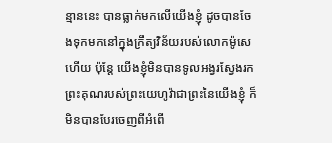ន្មាននេះ បានធ្លាក់មកលើយើងខ្ញុំ ដូចបានចែងទុកមកនៅក្នុងក្រឹត្យវិន័យរបស់លោកម៉ូសេហើយ ប៉ុន្តែ យើងខ្ញុំមិនបានទូលអង្វរស្វែងរកព្រះគុណរបស់ព្រះយេហូវ៉ាជាព្រះនៃយើងខ្ញុំ ក៏មិនបានបែរចេញពីអំពើ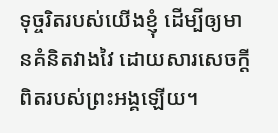ទុច្ចរិតរបស់យើងខ្ញុំ ដើម្បីឲ្យមានគំនិតវាងវៃ ដោយសារសេចក្ដីពិតរបស់ព្រះអង្គឡើយ។